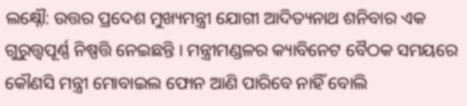ଲକ୍ଷ୍ନୌ: ଉତ୍ତର ପ୍ରଦେଶ ମୁଖ୍ୟମନ୍ତ୍ରୀ ଯୋଗୀ ଆଦିତ୍ୟନାଥ ଶନିବାର ଏକ ଗୁରୁତ୍ତ୍ବପୂର୍ଣ୍ଣ ନିଷ୍ପତ୍ତି ନେଇଛନ୍ତି । ମନ୍ତ୍ରୀମଣ୍ଡଳର କ୍ୟାବିନେଟ ବୈଠକ ସମୟରେ କୌଣସି ମନ୍ତ୍ରୀ ମୋବାଇଲ ଫୋନ ଆଣି ପାରିବେ ନାହିଁ ବୋଲି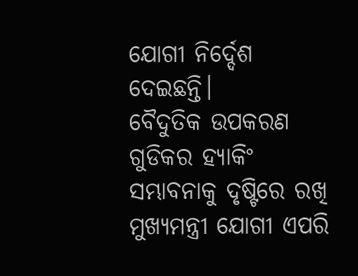ଯୋଗୀ ନିର୍ଦ୍ଦେଶ ଦେଇଛନ୍ତି।
ବୈଦୁତିକ ଉପକରଣ ଗୁଡିକର ହ୍ୟାକିଂ ସମ୍ଭାବନାକୁ ଦୃଷ୍ଟିରେ ରଖି ମୁଖ୍ୟମନ୍ତ୍ରୀ ଯୋଗୀ ଏପରି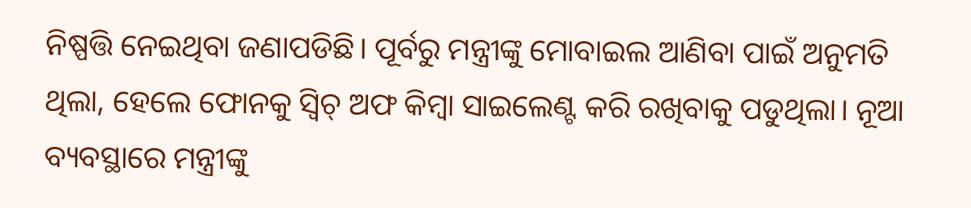ନିଷ୍ପତ୍ତି ନେଇଥିବା ଜଣାପଡିଛି। ପୂର୍ବରୁ ମନ୍ତ୍ରୀଙ୍କୁ ମୋବାଇଲ ଆଣିବା ପାଇଁ ଅନୁମତି ଥିଲା, ହେଲେ ଫୋନକୁ ସ୍ବିଚ୍ ଅଫ କିମ୍ବା ସାଇଲେଣ୍ଟ କରି ରଖିବାକୁ ପଡୁଥିଲା। ନୂଆ ବ୍ୟବସ୍ଥାରେ ମନ୍ତ୍ରୀଙ୍କୁ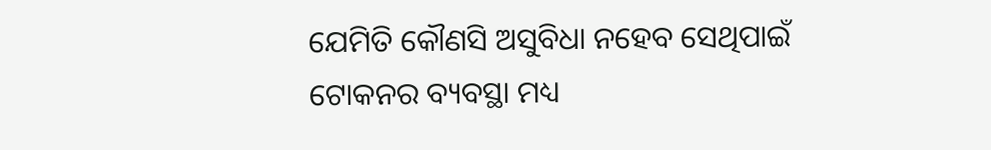ଯେମିତି କୌଣସି ଅସୁବିଧା ନହେବ ସେଥିପାଇଁ ଟୋକନର ବ୍ୟବସ୍ଥା ମଧ୍ୟ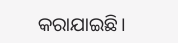କରାଯାଇଛି।